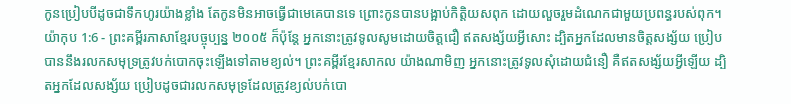កូនប្រៀបបីដូចជាទឹកហូរយ៉ាងខ្លាំង តែកូនមិនអាចធ្វើជាមេគេបានទេ ព្រោះកូនបានបង្អាប់កិត្តិយសពុក ដោយលួចរួមដំណេកជាមួយប្រពន្ធរបស់ពុក។
យ៉ាកុប 1:6 - ព្រះគម្ពីរភាសាខ្មែរបច្ចុប្បន្ន ២០០៥ ក៏ប៉ុន្តែ អ្នកនោះត្រូវទូលសូមដោយចិត្តជឿ ឥតសង្ស័យអ្វីសោះ ដ្បិតអ្នកដែលមានចិត្តសង្ស័យ ប្រៀបបាននឹងរលកសមុទ្រត្រូវបក់បោកចុះឡើងទៅតាមខ្យល់។ ព្រះគម្ពីរខ្មែរសាកល យ៉ាងណាមិញ អ្នកនោះត្រូវទូលសុំដោយជំនឿ គឺឥតសង្ស័យអ្វីឡើយ ដ្បិតអ្នកដែលសង្ស័យ ប្រៀបដូចជារលកសមុទ្រដែលត្រូវខ្យល់បក់បោ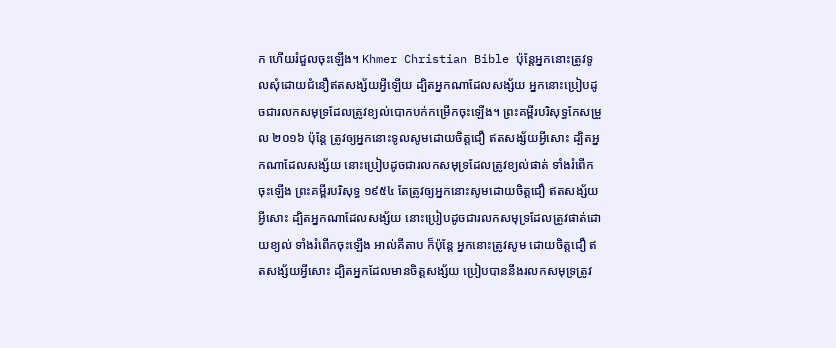ក ហើយរំជួលចុះឡើង។ Khmer Christian Bible ប៉ុន្ដែអ្នកនោះត្រូវទូលសុំដោយជំនឿឥតសង្ស័យអ្វីឡើយ ដ្បិតអ្នកណាដែលសង្ស័យ អ្នកនោះប្រៀបដូចជារលកសមុទ្រដែលត្រូវខ្យល់បោកបក់កម្រើកចុះឡើង។ ព្រះគម្ពីរបរិសុទ្ធកែសម្រួល ២០១៦ ប៉ុន្ដែ ត្រូវឲ្យអ្នកនោះទូលសូមដោយចិត្តជឿ ឥតសង្ស័យអ្វីសោះ ដ្បិតអ្នកណាដែលសង្ស័យ នោះប្រៀបដូចជារលកសមុទ្រដែលត្រូវខ្យល់ផាត់ ទាំងរំពើកចុះឡើង ព្រះគម្ពីរបរិសុទ្ធ ១៩៥៤ តែត្រូវឲ្យអ្នកនោះសូមដោយចិត្តជឿ ឥតសង្ស័យអ្វីសោះ ដ្បិតអ្នកណាដែលសង្ស័យ នោះប្រៀបដូចជារលកសមុទ្រដែលត្រូវផាត់ដោយខ្យល់ ទាំងរំពើកចុះឡើង អាល់គីតាប ក៏ប៉ុន្ដែ អ្នកនោះត្រូវសូម ដោយចិត្ដជឿ ឥតសង្ស័យអ្វីសោះ ដ្បិតអ្នកដែលមានចិត្ដសង្ស័យ ប្រៀបបាននឹងរលកសមុទ្រត្រូវ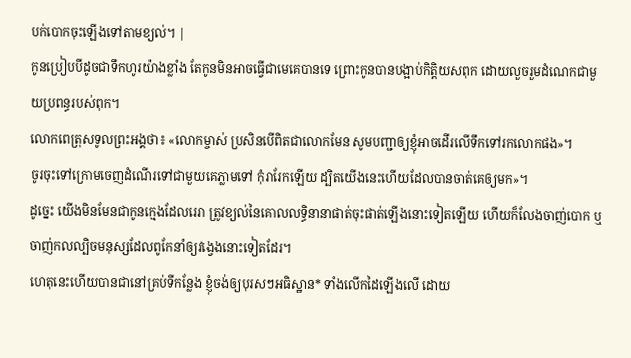បក់បោកចុះឡើងទៅតាមខ្យល់។ |
កូនប្រៀបបីដូចជាទឹកហូរយ៉ាងខ្លាំង តែកូនមិនអាចធ្វើជាមេគេបានទេ ព្រោះកូនបានបង្អាប់កិត្តិយសពុក ដោយលួចរួមដំណេកជាមួយប្រពន្ធរបស់ពុក។
លោកពេត្រុសទូលព្រះអង្គថា៖ «លោកម្ចាស់ ប្រសិនបើពិតជាលោកមែន សូមបញ្ជាឲ្យខ្ញុំអាចដើរលើទឹកទៅរកលោកផង»។
ចូរចុះទៅក្រោមចេញដំណើរទៅជាមួយគេភ្លាមទៅ កុំរារែកឡើយ ដ្បិតយើងនេះហើយដែលបានចាត់គេឲ្យមក»។
ដូច្នេះ យើងមិនមែនជាកូនក្មេងដែលរេរា ត្រូវខ្យល់នៃគោលលទ្ធិនានាផាត់ចុះផាត់ឡើងនោះទៀតឡើយ ហើយក៏លែងចាញ់បោក ឬចាញ់កលល្បិចមនុស្សដែលពូកែនាំឲ្យវង្វេងនោះទៀតដែរ។
ហេតុនេះហើយបានជានៅគ្រប់ទីកន្លែង ខ្ញុំចង់ឲ្យបុរសៗអធិស្ឋាន* ទាំងលើកដៃឡើងលើ ដោយ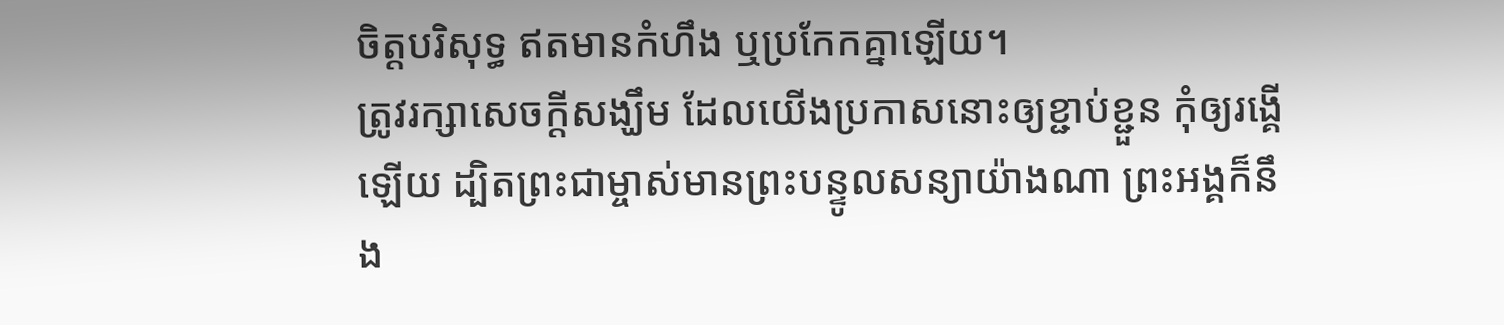ចិត្តបរិសុទ្ធ ឥតមានកំហឹង ឬប្រកែកគ្នាឡើយ។
ត្រូវរក្សាសេចក្ដីសង្ឃឹម ដែលយើងប្រកាសនោះឲ្យខ្ជាប់ខ្ជួន កុំឲ្យរង្គើឡើយ ដ្បិតព្រះជាម្ចាស់មានព្រះបន្ទូលសន្យាយ៉ាងណា ព្រះអង្គក៏នឹង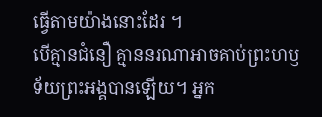ធ្វើតាមយ៉ាងនោះដែរ ។
បើគ្មានជំនឿ គ្មាននរណាអាចគាប់ព្រះហឫទ័យព្រះអង្គបានឡើយ។ អ្នក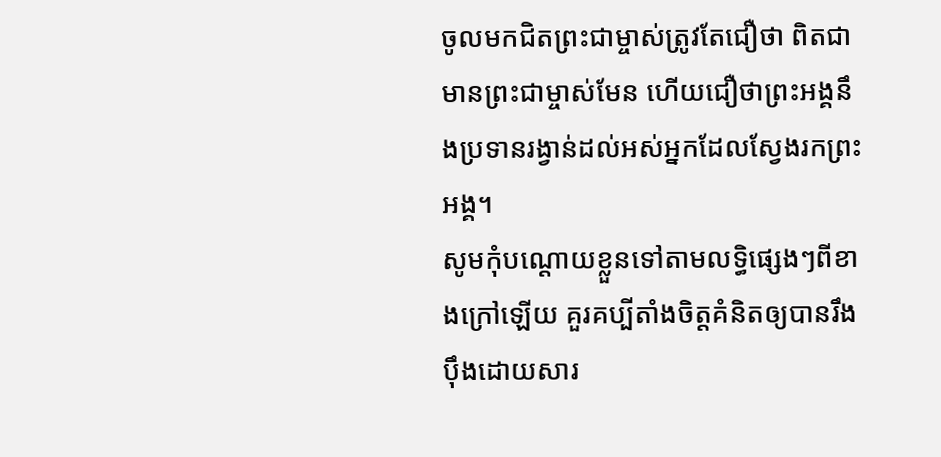ចូលមកជិតព្រះជាម្ចាស់ត្រូវតែជឿថា ពិតជាមានព្រះជាម្ចាស់មែន ហើយជឿថាព្រះអង្គនឹងប្រទានរង្វាន់ដល់អស់អ្នកដែលស្វែងរកព្រះអង្គ។
សូមកុំបណ្ដោយខ្លួនទៅតាមលទ្ធិផ្សេងៗពីខាងក្រៅឡើយ គួរគប្បីតាំងចិត្តគំនិតឲ្យបានរឹងប៉ឹងដោយសារ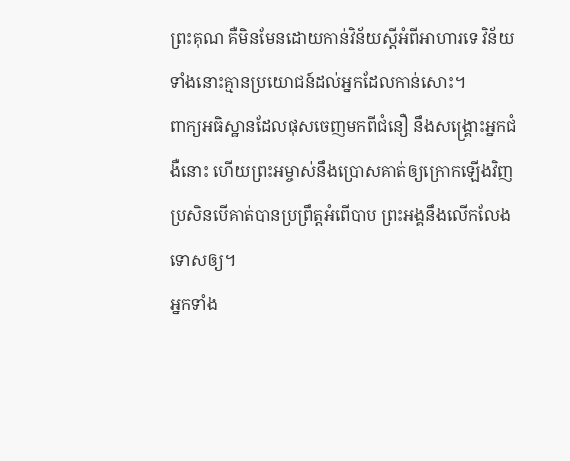ព្រះគុណ គឺមិនមែនដោយកាន់វិន័យស្ដីអំពីអាហារទេ វិន័យទាំងនោះគ្មានប្រយោជន៍ដល់អ្នកដែលកាន់សោះ។
ពាក្យអធិស្ឋានដែលផុសចេញមកពីជំនឿ នឹងសង្គ្រោះអ្នកជំងឺនោះ ហើយព្រះអម្ចាស់នឹងប្រោសគាត់ឲ្យក្រោកឡើងវិញ ប្រសិនបើគាត់បានប្រព្រឹត្តអំពើបាប ព្រះអង្គនឹងលើកលែងទោសឲ្យ។
អ្នកទាំង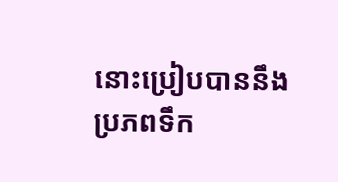នោះប្រៀបបាននឹងប្រភពទឹក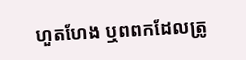ហួតហែង ឬពពកដែលត្រូ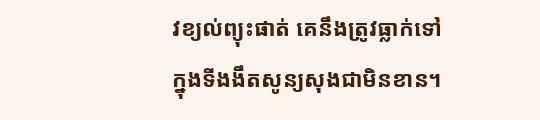វខ្យល់ព្យុះផាត់ គេនឹងត្រូវធ្លាក់ទៅក្នុងទីងងឹតសូន្យសុងជាមិនខាន។